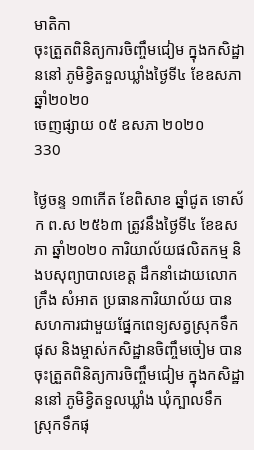មាតិកា
ចុះត្រួតពិនិត្យការចិញ្ចឹមជៀម ក្នុងកសិដ្ឋាននៅ ភូមិខ្វិតទួលឃ្លាំងថ្ងៃទី៤ ខែឧសភា ឆ្នាំ២០២០
ចេញផ្សាយ ០៥ ឧសភា ២០២០
330

ថ្ងៃចន្ទ ១៣កើត ខែពិសាខ ឆ្នាំជូត ទោស័ក ព.ស ២៥៦៣ ត្រូវនឹងថ្ងៃទី៤ ខែឧសភា ឆ្នាំ២០២០ ការិយាល័យផលិតកម្ម និងបសុព្យាបាលខេត្ត ដឹកនាំដោយលោក ក្រឹង សំអាត ប្រធានការិយាល័យ បានសហការជាមួយផ្នែកពេទ្យសត្វស្រុកទឹកផុស និងម្ចាស់កសិដ្ឋានចិញ្ចឹមចៀម បានចុះត្រួតពិនិត្យការចិញ្ចឹមជៀម ក្នុងកសិដ្ឋាននៅ ភូមិខ្វិតទួលឃ្លាំង ឃុំក្បាលទឹក ស្រុកទឹកផុ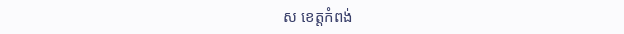ស ខេត្តកំពង់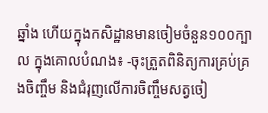ឆ្នាំង ហើយក្នុងកសិដ្ឋានមានចៀមចំនួន១០០ក្បាល ក្នុងគោលបំណង៖ -ចុះត្រួតពិនិត្យការគ្រប់គ្រងចិញ្ចឹម និងជំរុញលើការចិញ្ចឹមសត្វចៀ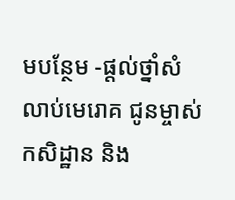មបន្ថែម -ផ្តល់ថ្នាំសំលាប់មេរោគ ជូនម្ចាស់កសិដ្ឋាន និង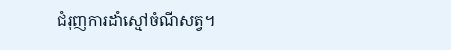ជំរុញការដាំស្មៅចំណីសត្វ។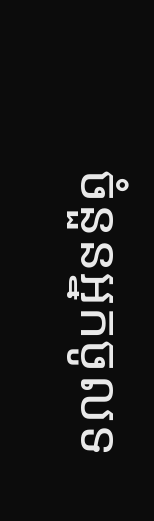ចំនួនអ្នកចូលទ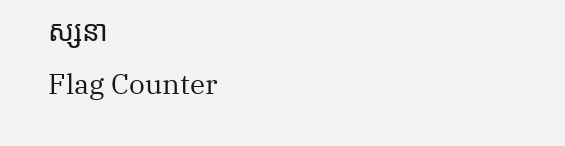ស្សនា
Flag Counter